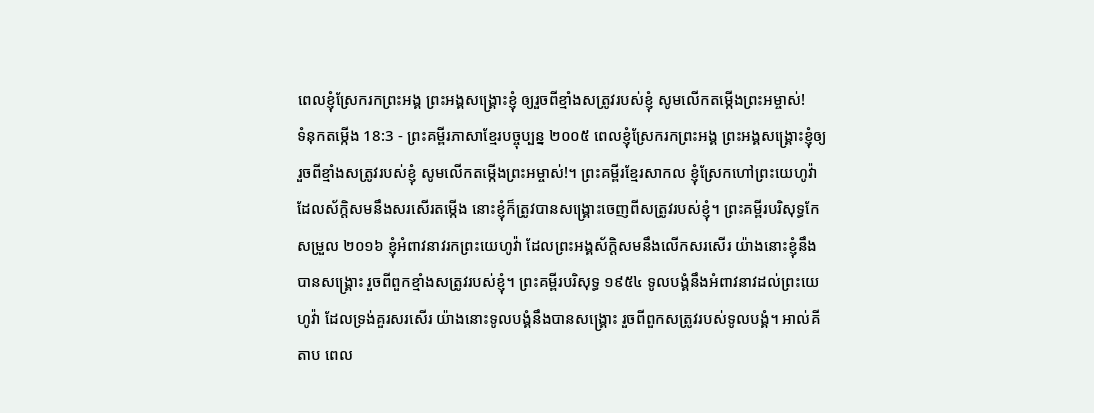ពេលខ្ញុំស្រែករកព្រះអង្គ ព្រះអង្គសង្គ្រោះខ្ញុំ ឲ្យរួចពីខ្មាំងសត្រូវរបស់ខ្ញុំ សូមលើកតម្កើងព្រះអម្ចាស់!
ទំនុកតម្កើង 18:3 - ព្រះគម្ពីរភាសាខ្មែរបច្ចុប្បន្ន ២០០៥ ពេលខ្ញុំស្រែករកព្រះអង្គ ព្រះអង្គសង្គ្រោះខ្ញុំឲ្យរួចពីខ្មាំងសត្រូវរបស់ខ្ញុំ សូមលើកតម្កើងព្រះអម្ចាស់!។ ព្រះគម្ពីរខ្មែរសាកល ខ្ញុំស្រែកហៅព្រះយេហូវ៉ាដែលស័ក្ដិសមនឹងសរសើរតម្កើង នោះខ្ញុំក៏ត្រូវបានសង្គ្រោះចេញពីសត្រូវរបស់ខ្ញុំ។ ព្រះគម្ពីរបរិសុទ្ធកែសម្រួល ២០១៦ ខ្ញុំអំពាវនាវរកព្រះយេហូវ៉ា ដែលព្រះអង្គស័ក្ដិសមនឹងលើកសរសើរ យ៉ាងនោះខ្ញុំនឹងបានសង្គ្រោះ រួចពីពួកខ្មាំងសត្រូវរបស់ខ្ញុំ។ ព្រះគម្ពីរបរិសុទ្ធ ១៩៥៤ ទូលបង្គំនឹងអំពាវនាវដល់ព្រះយេហូវ៉ា ដែលទ្រង់គួរសរសើរ យ៉ាងនោះទូលបង្គំនឹងបានសង្គ្រោះ រួចពីពួកសត្រូវរបស់ទូលបង្គំ។ អាល់គីតាប ពេល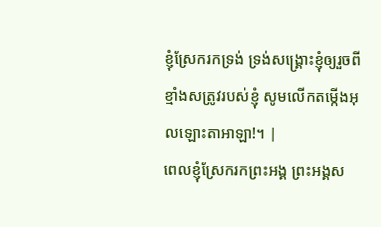ខ្ញុំស្រែករកទ្រង់ ទ្រង់សង្គ្រោះខ្ញុំឲ្យរួចពីខ្មាំងសត្រូវរបស់ខ្ញុំ សូមលើកតម្កើងអុលឡោះតាអាឡា!។ |
ពេលខ្ញុំស្រែករកព្រះអង្គ ព្រះអង្គស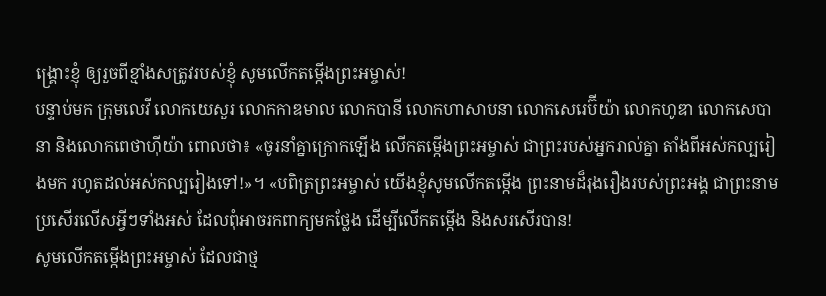ង្គ្រោះខ្ញុំ ឲ្យរួចពីខ្មាំងសត្រូវរបស់ខ្ញុំ សូមលើកតម្កើងព្រះអម្ចាស់!
បន្ទាប់មក ក្រុមលេវី លោកយេសួរ លោកកាឌមាល លោកបានី លោកហាសាបនា លោកសេរេប៊ីយ៉ា លោកហូឌា លោកសេបានា និងលោកពេថាហ៊ីយ៉ា ពោលថា៖ «ចូរនាំគ្នាក្រោកឡើង លើកតម្កើងព្រះអម្ចាស់ ជាព្រះរបស់អ្នករាល់គ្នា តាំងពីអស់កល្បរៀងមក រហូតដល់អស់កល្បរៀងទៅ!»។ «បពិត្រព្រះអម្ចាស់ យើងខ្ញុំសូមលើកតម្កើង ព្រះនាមដ៏រុងរឿងរបស់ព្រះអង្គ ជាព្រះនាមប្រសើរលើសអ្វីៗទាំងអស់ ដែលពុំអាចរកពាក្យមកថ្លែង ដើម្បីលើកតម្កើង និងសរសើរបាន!
សូមលើកតម្កើងព្រះអម្ចាស់ ដែលជាថ្ម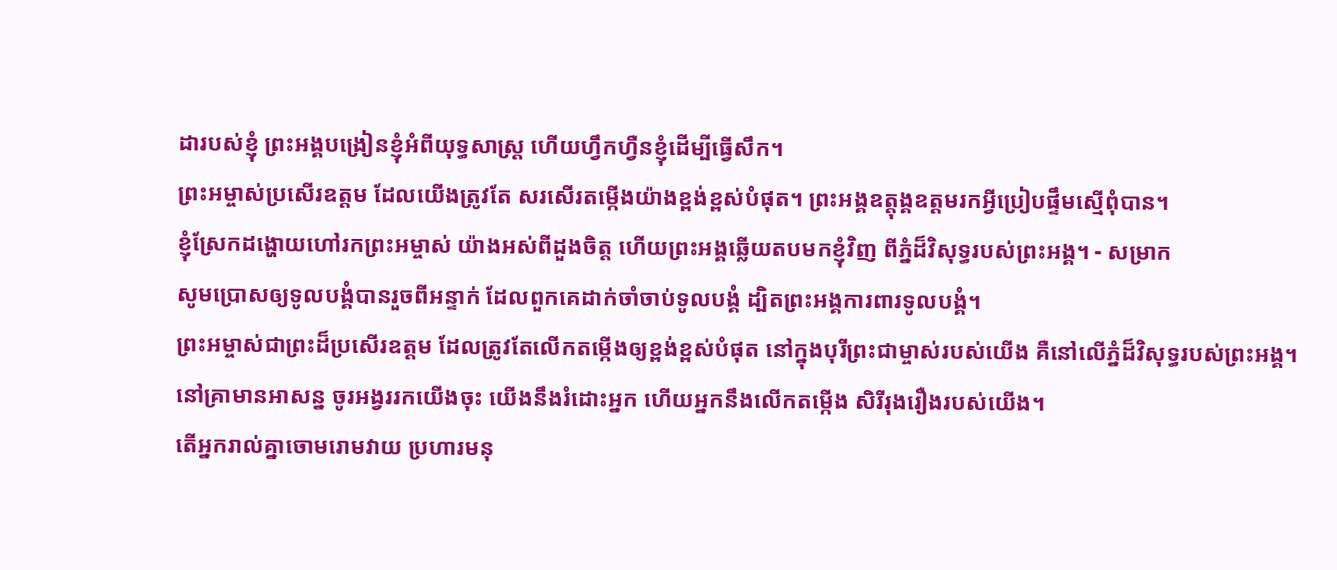ដារបស់ខ្ញុំ ព្រះអង្គបង្រៀនខ្ញុំអំពីយុទ្ធសាស្ត្រ ហើយហ្វឹកហ្វឺនខ្ញុំដើម្បីធ្វើសឹក។
ព្រះអម្ចាស់ប្រសើរឧត្ដម ដែលយើងត្រូវតែ សរសើរតម្កើងយ៉ាងខ្ពង់ខ្ពស់បំផុត។ ព្រះអង្គឧត្ដុង្គឧត្ដមរកអ្វីប្រៀបផ្ទឹមស្មើពុំបាន។
ខ្ញុំស្រែកដង្ហោយហៅរកព្រះអម្ចាស់ យ៉ាងអស់ពីដួងចិត្ត ហើយព្រះអង្គឆ្លើយតបមកខ្ញុំវិញ ពីភ្នំដ៏វិសុទ្ធរបស់ព្រះអង្គ។ - សម្រាក
សូមប្រោសឲ្យទូលបង្គំបានរួចពីអន្ទាក់ ដែលពួកគេដាក់ចាំចាប់ទូលបង្គំ ដ្បិតព្រះអង្គការពារទូលបង្គំ។
ព្រះអម្ចាស់ជាព្រះដ៏ប្រសើរឧត្ដម ដែលត្រូវតែលើកតម្កើងឲ្យខ្ពង់ខ្ពស់បំផុត នៅក្នុងបុរីព្រះជាម្ចាស់របស់យើង គឺនៅលើភ្នំដ៏វិសុទ្ធរបស់ព្រះអង្គ។
នៅគ្រាមានអាសន្ន ចូរអង្វររកយើងចុះ យើងនឹងរំដោះអ្នក ហើយអ្នកនឹងលើកតម្កើង សិរីរុងរឿងរបស់យើង។
តើអ្នករាល់គ្នាចោមរោមវាយ ប្រហារមនុ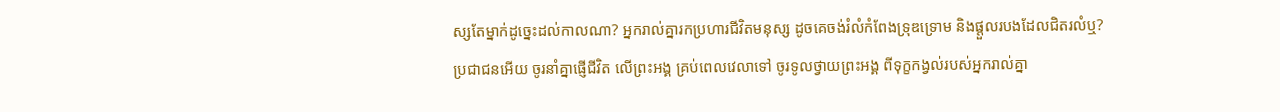ស្សតែម្នាក់ដូច្នេះដល់កាលណា? អ្នករាល់គ្នារកប្រហារជីវិតមនុស្ស ដូចគេចង់រំលំកំពែងទ្រុឌទ្រោម និងផ្ដួលរបងដែលជិតរលំឬ?
ប្រជាជនអើយ ចូរនាំគ្នាផ្ញើជីវិត លើព្រះអង្គ គ្រប់ពេលវេលាទៅ ចូរទូលថ្វាយព្រះអង្គ ពីទុក្ខកង្វល់របស់អ្នករាល់គ្នា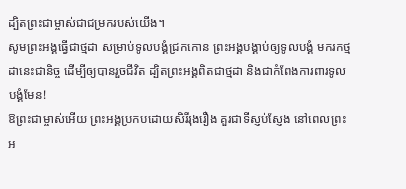ដ្បិតព្រះជាម្ចាស់ជាជម្រករបស់យើង។
សូមព្រះអង្គធ្វើជាថ្មដា សម្រាប់ទូលបង្គំជ្រកកោន ព្រះអង្គបង្គាប់ឲ្យទូលបង្គំ មករកថ្មដានេះជានិច្ច ដើម្បីឲ្យបានរួចជីវិត ដ្បិតព្រះអង្គពិតជាថ្មដា និងជាកំពែងការពារទូលបង្គំមែន!
ឱព្រះជាម្ចាស់អើយ ព្រះអង្គប្រកបដោយសិរីរុងរឿង គួរជាទីស្ញប់ស្ញែង នៅពេលព្រះអ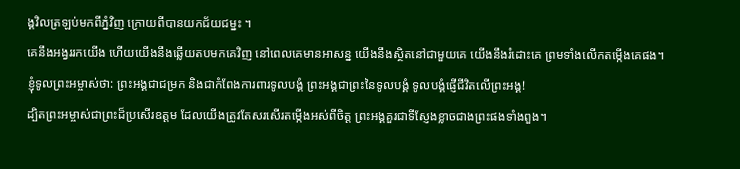ង្គវិលត្រឡប់មកពីភ្នំវិញ ក្រោយពីបានយកជ័យជម្នះ ។
គេនឹងអង្វររកយើង ហើយយើងនឹងឆ្លើយតបមកគេវិញ នៅពេលគេមានអាសន្ន យើងនឹងស្ថិតនៅជាមួយគេ យើងនឹងរំដោះគេ ព្រមទាំងលើកតម្កើងគេផង។
ខ្ញុំទូលព្រះអម្ចាស់ថា: ព្រះអង្គជាជម្រក និងជាកំពែងការពារទូលបង្គំ ព្រះអង្គជាព្រះនៃទូលបង្គំ ទូលបង្គំផ្ញើជីវិតលើព្រះអង្គ!
ដ្បិតព្រះអម្ចាស់ជាព្រះដ៏ប្រសើរឧត្ដម ដែលយើងត្រូវតែសរសើរតម្កើងអស់ពីចិត្ត ព្រះអង្គគួរជាទីស្ញែងខ្លាចជាងព្រះផងទាំងពួង។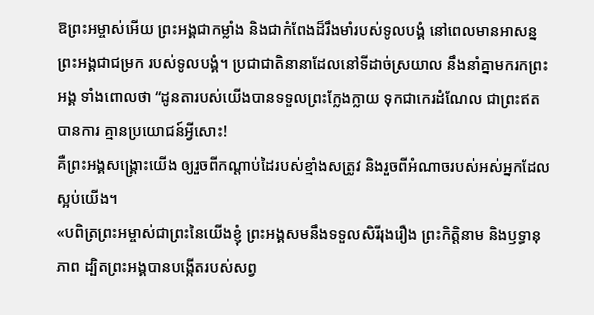ឱព្រះអម្ចាស់អើយ ព្រះអង្គជាកម្លាំង និងជាកំពែងដ៏រឹងមាំរបស់ទូលបង្គំ នៅពេលមានអាសន្ន ព្រះអង្គជាជម្រក របស់ទូលបង្គំ។ ប្រជាជាតិនានាដែលនៅទីដាច់ស្រយាល នឹងនាំគ្នាមករកព្រះអង្គ ទាំងពោលថា “ដូនតារបស់យើងបានទទួលព្រះក្លែងក្លាយ ទុកជាកេរដំណែល ជាព្រះឥតបានការ គ្មានប្រយោជន៍អ្វីសោះ!
គឺព្រះអង្គសង្គ្រោះយើង ឲ្យរួចពីកណ្ដាប់ដៃរបស់ខ្មាំងសត្រូវ និងរួចពីអំណាចរបស់អស់អ្នកដែលស្អប់យើង។
«បពិត្រព្រះអម្ចាស់ជាព្រះនៃយើងខ្ញុំ ព្រះអង្គសមនឹងទទួលសិរីរុងរឿង ព្រះកិត្តិនាម និងឫទ្ធានុភាព ដ្បិតព្រះអង្គបានបង្កើតរបស់សព្វ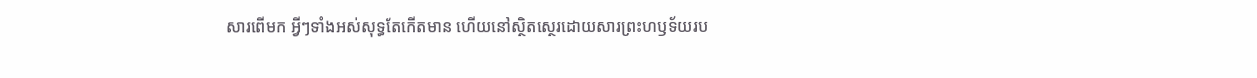សារពើមក អ្វីៗទាំងអស់សុទ្ធតែកើតមាន ហើយនៅស្ថិតស្ថេរដោយសារព្រះហឫទ័យរប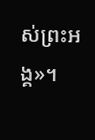ស់ព្រះអង្គ»។